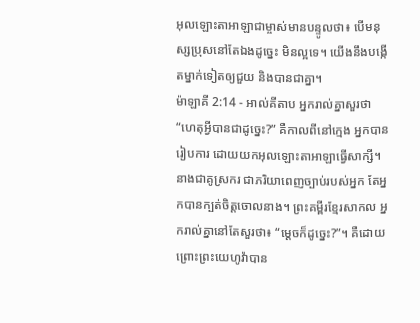អុលឡោះតាអាឡាជាម្ចាស់មានបន្ទូលថា៖ បើមនុស្សប្រុសនៅតែឯងដូច្នេះ មិនល្អទេ។ យើងនឹងបង្កើតម្នាក់ទៀតឲ្យជួយ និងបានជាគ្នា។
ម៉ាឡាគី 2:14 - អាល់គីតាប អ្នករាល់គ្នាសួរថា “ហេតុអ្វីបានជាដូច្នេះ?” គឺកាលពីនៅក្មេង អ្នកបានរៀបការ ដោយយកអុលឡោះតាអាឡាធ្វើសាក្សី។ នាងជាគូស្រករ ជាភរិយាពេញច្បាប់របស់អ្នក តែអ្នកបានក្បត់ចិត្តចោលនាង។ ព្រះគម្ពីរខ្មែរសាកល អ្នករាល់គ្នានៅតែសួរថា៖ “ម្ដេចក៏ដូច្នេះ?”។ គឺដោយព្រោះព្រះយេហូវ៉ាបាន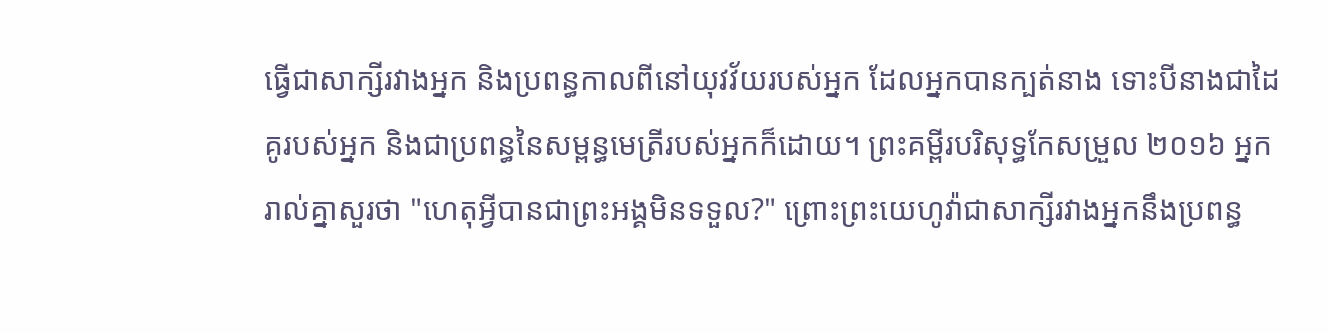ធ្វើជាសាក្សីរវាងអ្នក និងប្រពន្ធកាលពីនៅយុវវ័យរបស់អ្នក ដែលអ្នកបានក្បត់នាង ទោះបីនាងជាដៃគូរបស់អ្នក និងជាប្រពន្ធនៃសម្ពន្ធមេត្រីរបស់អ្នកក៏ដោយ។ ព្រះគម្ពីរបរិសុទ្ធកែសម្រួល ២០១៦ អ្នករាល់គ្នាសួរថា "ហេតុអ្វីបានជាព្រះអង្គមិនទទួល?" ព្រោះព្រះយេហូវ៉ាជាសាក្សីរវាងអ្នកនឹងប្រពន្ធ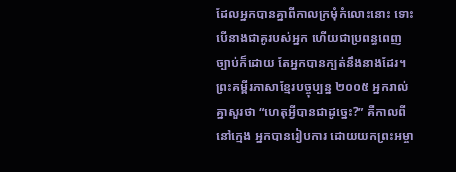ដែលអ្នកបានគ្នាពីកាលក្រមុំកំលោះនោះ ទោះបើនាងជាគូរបស់អ្នក ហើយជាប្រពន្ធពេញច្បាប់ក៏ដោយ តែអ្នកបានក្បត់នឹងនាងដែរ។ ព្រះគម្ពីរភាសាខ្មែរបច្ចុប្បន្ន ២០០៥ អ្នករាល់គ្នាសួរថា “ហេតុអ្វីបានជាដូច្នេះ?” គឺកាលពីនៅក្មេង អ្នកបានរៀបការ ដោយយកព្រះអម្ចា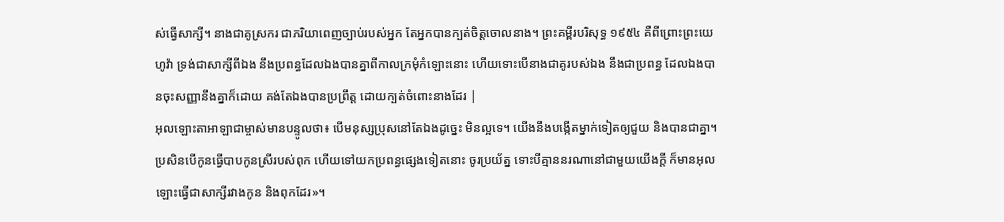ស់ធ្វើសាក្សី។ នាងជាគូស្រករ ជាភរិយាពេញច្បាប់របស់អ្នក តែអ្នកបានក្បត់ចិត្តចោលនាង។ ព្រះគម្ពីរបរិសុទ្ធ ១៩៥៤ គឺពីព្រោះព្រះយេហូវ៉ា ទ្រង់ជាសាក្សីពីឯង នឹងប្រពន្ធដែលឯងបានគ្នាពីកាលក្រមុំកំឡោះនោះ ហើយទោះបើនាងជាគូរបស់ឯង នឹងជាប្រពន្ធ ដែលឯងបានចុះសញ្ញានឹងគ្នាក៏ដោយ គង់តែឯងបានប្រព្រឹត្ត ដោយក្បត់ចំពោះនាងដែរ |
អុលឡោះតាអាឡាជាម្ចាស់មានបន្ទូលថា៖ បើមនុស្សប្រុសនៅតែឯងដូច្នេះ មិនល្អទេ។ យើងនឹងបង្កើតម្នាក់ទៀតឲ្យជួយ និងបានជាគ្នា។
ប្រសិនបើកូនធ្វើបាបកូនស្រីរបស់ពុក ហើយទៅយកប្រពន្ធផ្សេងទៀតនោះ ចូរប្រយ័ត្ន ទោះបីគ្មាននរណានៅជាមួយយើងក្តី ក៏មានអុលឡោះធ្វើជាសាក្សីរវាងកូន និងពុកដែរ»។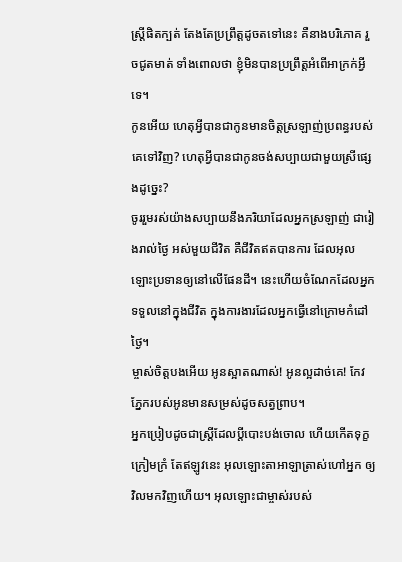ស្ត្រីផិតក្បត់ តែងតែប្រព្រឹត្តដូចតទៅនេះ គឺនាងបរិភោគ រួចជូតមាត់ ទាំងពោលថា ខ្ញុំមិនបានប្រព្រឹត្តអំពើអាក្រក់អ្វីទេ។
កូនអើយ ហេតុអ្វីបានជាកូនមានចិត្តស្រឡាញ់ប្រពន្ធរបស់គេទៅវិញ? ហេតុអ្វីបានជាកូនចង់សប្បាយជាមួយស្រីផ្សេងដូច្នេះ?
ចូររួមរស់យ៉ាងសប្បាយនឹងភរិយាដែលអ្នកស្រឡាញ់ ជារៀងរាល់ថ្ងៃ អស់មួយជីវិត គឺជីវិតឥតបានការ ដែលអុលឡោះប្រទានឲ្យនៅលើផែនដី។ នេះហើយចំណែកដែលអ្នកទទួលនៅក្នុងជីវិត ក្នុងការងារដែលអ្នកធ្វើនៅក្រោមកំដៅថ្ងៃ។
ម្ចាស់ចិត្តបងអើយ អូនស្អាតណាស់! អូនល្អដាច់គេ! កែវភ្នែករបស់អូនមានសម្រស់ដូចសត្វព្រាប។
អ្នកប្រៀបដូចជាស្ត្រីដែលប្ដីបោះបង់ចោល ហើយកើតទុក្ខក្រៀមក្រំ តែឥឡូវនេះ អុលឡោះតាអាឡាត្រាស់ហៅអ្នក ឲ្យវិលមកវិញហើយ។ អុលឡោះជាម្ចាស់របស់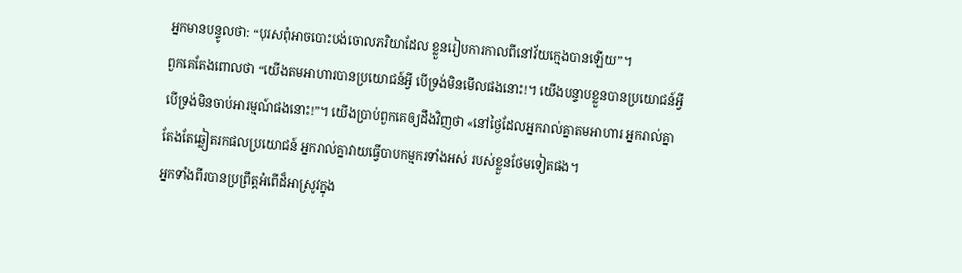អ្នកមានបន្ទូលថា: “បុរសពុំអាចបោះបង់ចោលភរិយាដែល ខ្លួនរៀបការកាលពីនៅវ័យក្មេងបានឡើយ”។
ពួកគេតែងពោលថា “យើងតមអាហារបានប្រយោជន៍អ្វី បើទ្រង់មិនមើលផងនោះ!។ យើងបន្ទាបខ្លួនបានប្រយោជន៍អ្វី បើទ្រង់មិនចាប់អារម្មណ៍ផងនោះ!”។ យើងប្រាប់ពួកគេឲ្យដឹងវិញថា «នៅថ្ងៃដែលអ្នករាល់គ្នាតមអាហារ អ្នករាល់គ្នាតែងតែឆ្លៀតរកផលប្រយោជន៍ អ្នករាល់គ្នាវាយធ្វើបាបកម្មករទាំងអស់ របស់ខ្លួនថែមទៀតផង។
អ្នកទាំងពីរបានប្រព្រឹត្តអំពើដ៏អាស្រូវក្នុង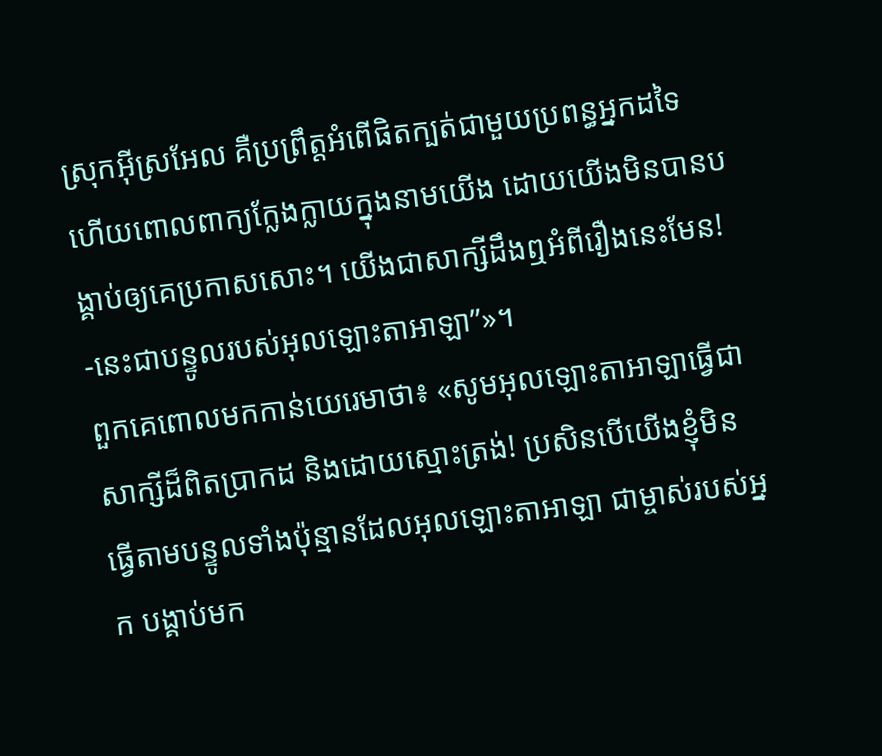ស្រុកអ៊ីស្រអែល គឺប្រព្រឹត្តអំពើផិតក្បត់ជាមួយប្រពន្ធអ្នកដទៃ ហើយពោលពាក្យក្លែងក្លាយក្នុងនាមយើង ដោយយើងមិនបានបង្គាប់ឲ្យគេប្រកាសសោះ។ យើងជាសាក្សីដឹងឮអំពីរឿងនេះមែន! -នេះជាបន្ទូលរបស់អុលឡោះតាអាឡា”»។
ពួកគេពោលមកកាន់យេរេមាថា៖ «សូមអុលឡោះតាអាឡាធ្វើជាសាក្សីដ៏ពិតប្រាកដ និងដោយស្មោះត្រង់! ប្រសិនបើយើងខ្ញុំមិនធ្វើតាមបន្ទូលទាំងប៉ុន្មានដែលអុលឡោះតាអាឡា ជាម្ចាស់របស់អ្នក បង្គាប់មក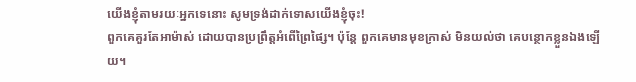យើងខ្ញុំតាមរយៈអ្នកទេនោះ សូមទ្រង់ដាក់ទោសយើងខ្ញុំចុះ!
ពួកគេគួរតែអាម៉ាស់ ដោយបានប្រព្រឹត្តអំពើព្រៃផ្សៃ។ ប៉ុន្តែ ពួកគេមានមុខក្រាស់ មិនយល់ថា គេបន្ថោកខ្លួនឯងឡើយ។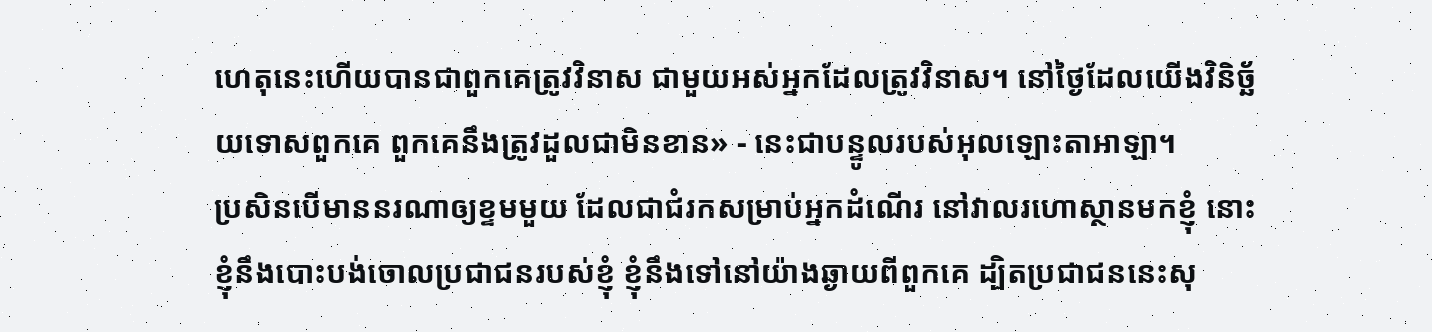ហេតុនេះហើយបានជាពួកគេត្រូវវិនាស ជាមួយអស់អ្នកដែលត្រូវវិនាស។ នៅថ្ងៃដែលយើងវិនិច្ឆ័យទោសពួកគេ ពួកគេនឹងត្រូវដួលជាមិនខាន» - នេះជាបន្ទូលរបស់អុលឡោះតាអាឡា។
ប្រសិនបើមាននរណាឲ្យខ្ទមមួយ ដែលជាជំរកសម្រាប់អ្នកដំណើរ នៅវាលរហោស្ថានមកខ្ញុំ នោះខ្ញុំនឹងបោះបង់ចោលប្រជាជនរបស់ខ្ញុំ ខ្ញុំនឹងទៅនៅយ៉ាងឆ្ងាយពីពួកគេ ដ្បិតប្រជាជននេះសុ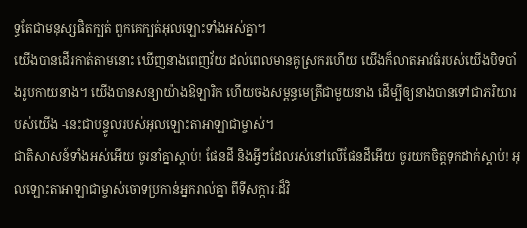ទ្ធតែជាមនុស្សផិតក្បត់ ពួកគេក្បត់អុលឡោះទាំងអស់គ្នា។
យើងបានដើរកាត់តាមនោះ ឃើញនាងពេញវ័យ ដល់ពេលមានគូស្រករហើយ យើងក៏លាតអាវធំរបស់យើងបិទបាំងរូបកាយនាង។ យើងបានសន្យាយ៉ាងឱឡារិក ហើយចងសម្ពន្ធមេត្រីជាមួយនាង ដើម្បីឲ្យនាងបានទៅជាភរិយារបស់យើង -នេះជាបន្ទូលរបស់អុលឡោះតាអាឡាជាម្ចាស់។
ជាតិសាសន៍ទាំងអស់អើយ ចូរនាំគ្នាស្ដាប់! ផែនដី និងអ្វីៗដែលរស់នៅលើផែនដីអើយ ចូរយកចិត្តទុកដាក់ស្ដាប់! អុលឡោះតាអាឡាជាម្ចាស់ចោទប្រកាន់អ្នករាល់គ្នា ពីទីសក្ការៈដ៏វិ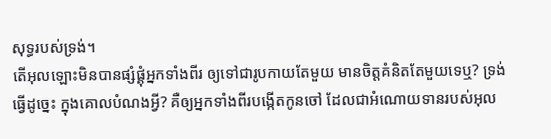សុទ្ធរបស់ទ្រង់។
តើអុលឡោះមិនបានផ្សំផ្គុំអ្នកទាំងពីរ ឲ្យទៅជារូបកាយតែមួយ មានចិត្តគំនិតតែមួយទេឬ? ទ្រង់ធ្វើដូច្នេះ ក្នុងគោលបំណងអ្វី? គឺឲ្យអ្នកទាំងពីរបង្កើតកូនចៅ ដែលជាអំណោយទានរបស់អុល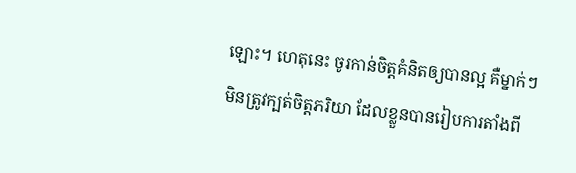ឡោះ។ ហេតុនេះ ចូរកាន់ចិត្តគំនិតឲ្យបានល្អ គឺម្នាក់ៗមិនត្រូវក្បត់ចិត្តភរិយា ដែលខ្លួនបានរៀបការតាំងពី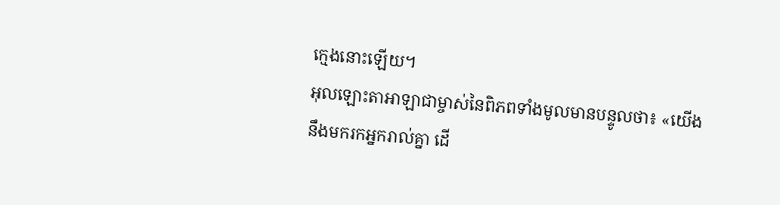ក្មេងនោះឡើយ។
អុលឡោះតាអាឡាជាម្ចាស់នៃពិភពទាំងមូលមានបន្ទូលថា៖ «យើងនឹងមករកអ្នករាល់គ្នា ដើ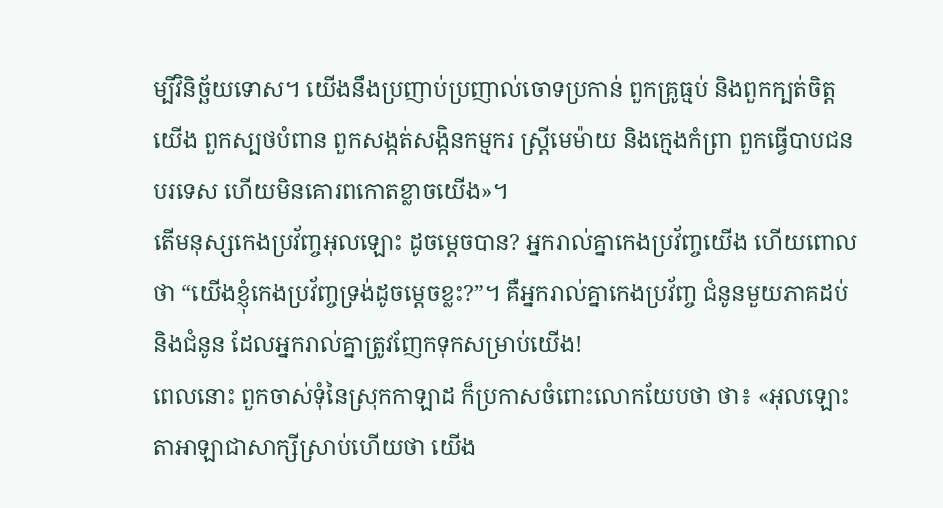ម្បីវិនិច្ឆ័យទោស។ យើងនឹងប្រញាប់ប្រញាល់ចោទប្រកាន់ ពួកគ្រូធ្មប់ និងពួកក្បត់ចិត្តយើង ពួកស្បថបំពាន ពួកសង្កត់សង្កិនកម្មករ ស្ត្រីមេម៉ាយ និងក្មេងកំព្រា ពួកធ្វើបាបជនបរទេស ហើយមិនគោរពកោតខ្លាចយើង»។
តើមនុស្សកេងប្រវ័ញ្ចអុលឡោះ ដូចម្ដេចបាន? អ្នករាល់គ្នាកេងប្រវ័ញ្ចយើង ហើយពោលថា “យើងខ្ញុំកេងប្រវ័ញ្ចទ្រង់ដូចម្ដេចខ្លះ?”។ គឺអ្នករាល់គ្នាកេងប្រវ័ញ្ច ជំនូនមួយភាគដប់ និងជំនូន ដែលអ្នករាល់គ្នាត្រូវញែកទុកសម្រាប់យើង!
ពេលនោះ ពួកចាស់ទុំនៃស្រុកកាឡាដ ក៏ប្រកាសចំពោះលោកយែបថា ថា៖ «អុលឡោះតាអាឡាជាសាក្សីស្រាប់ហើយថា យើង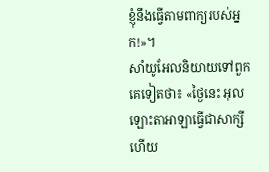ខ្ញុំនឹងធ្វើតាមពាក្យរបស់អ្នក!»។
សាំយូអែលនិយាយទៅពួកគេទៀតថា៖ «ថ្ងៃនេះ អុលឡោះតាអាឡាធ្វើជាសាក្សី ហើយ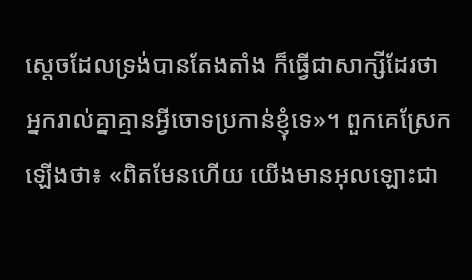ស្តេចដែលទ្រង់បានតែងតាំង ក៏ធ្វើជាសាក្សីដែរថា អ្នករាល់គ្នាគ្មានអ្វីចោទប្រកាន់ខ្ញុំទេ»។ ពួកគេស្រែកឡើងថា៖ «ពិតមែនហើយ យើងមានអុលឡោះជា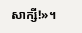សាក្សី!»។